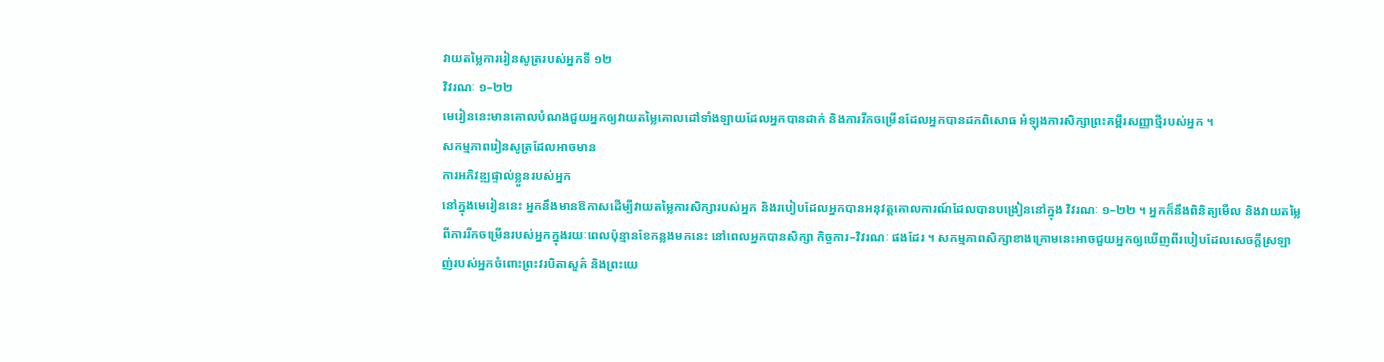វាយតម្លៃការរៀនសូត្ររបស់អ្នកទី ១២
វិវរណៈ ១–២២
មេរៀននេះមានគោលបំណងជួយអ្នកឲ្យវាយតម្លៃគោលដៅទាំងឡាយដែលអ្នកបានដាក់ និងការរីកចម្រើនដែលអ្នកបានដកពិសោធ អំឡុងការសិក្សាព្រះគម្ពីរសញ្ញាថ្មីរបស់អ្នក ។
សកម្មភាពរៀនសូត្រដែលអាចមាន
ការអភិវឌ្ឍផ្ទាល់ខ្លួនរបស់អ្នក
នៅក្នុងមេរៀននេះ អ្នកនឹងមានឱកាសដើម្បីវាយតម្លៃការសិក្សារបស់អ្នក និងរបៀបដែលអ្នកបានអនុវត្តគោលការណ៍ដែលបានបង្រៀននៅក្នុង វិវរណៈ ១–២២ ។ អ្នកក៏នឹងពិនិត្យមើល និងវាយតម្លៃពីការរីកចម្រើនរបស់អ្នកក្នុងរយៈពេលប៉ុន្មានខែកន្លងមកនេះ នៅពេលអ្នកបានសិក្សា កិច្ចការ–វិវរណៈ ផងដែរ ។ សកម្មភាពសិក្សាខាងក្រោមនេះអាចជួយអ្នកឲ្យឃើញពីរបៀបដែលសេចក្ដីស្រឡាញ់របស់អ្នកចំពោះព្រះវរបិតាសួគ៌ និងព្រះយេ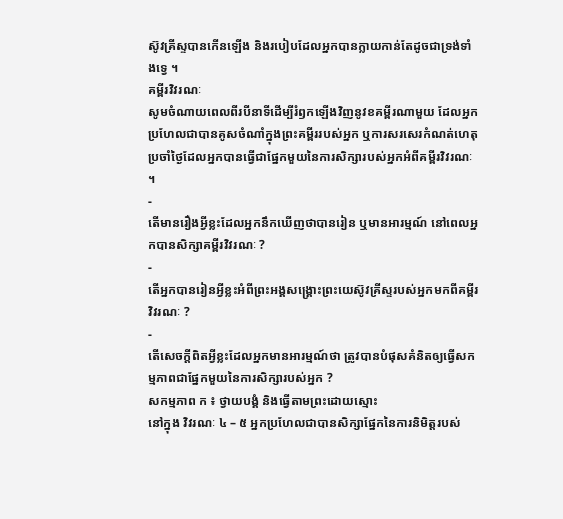ស៊ូវគ្រីស្ទបានកើនឡើង និងរបៀបដែលអ្នកបានក្លាយកាន់តែដូចជាទ្រង់ទាំងទ្វេ ។
គម្ពីរវិវរណៈ
សូមចំណាយពេលពីរបីនាទីដើម្បីរំឭកឡើងវិញនូវខគម្ពីរណាមួយ ដែលអ្នកប្រហែលជាបានគូសចំណាំក្នុងព្រះគម្ពីររបស់អ្នក ឬការសរសេរកំណត់ហេតុប្រចាំថ្ងៃដែលអ្នកបានធ្វើជាផ្នែកមួយនៃការសិក្សារបស់អ្នកអំពីគម្ពីរវិវរណៈ ។
-
តើមានរឿងអ្វីខ្លះដែលអ្នកនឹកឃើញថាបានរៀន ឬមានអារម្មណ៍ នៅពេលអ្នកបានសិក្សាគម្ពីរវិវរណៈ ?
-
តើអ្នកបានរៀនអ្វីខ្លះអំពីព្រះអង្គសង្គ្រោះព្រះយេស៊ូវគ្រីស្ទរបស់អ្នកមកពីគម្ពីរវិវរណៈ ?
-
តើសេចក្ដីពិតអ្វីខ្លះដែលអ្នកមានអារម្មណ៍ថា ត្រូវបានបំផុសគំនិតឲ្យធ្វើសកម្មភាពជាផ្នែកមួយនៃការសិក្សារបស់អ្នក ?
សកម្មភាព ក ៖ ថ្វាយបង្គំ និងធ្វើតាមព្រះដោយស្មោះ
នៅក្នុង វិវរណៈ ៤ – ៥ អ្នកប្រហែលជាបានសិក្សាផ្នែកនៃការនិមិត្តរបស់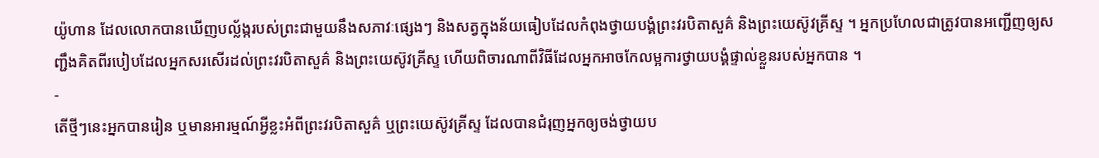យ៉ូហាន ដែលលោកបានឃើញបល្ល័ង្ករបស់ព្រះជាមួយនឹងសភាវៈផ្សេងៗ និងសត្វក្នុងន័យធៀបដែលកំពុងថ្វាយបង្គំព្រះវរបិតាសួគ៌ និងព្រះយេស៊ូវគ្រីស្ទ ។ អ្នកប្រហែលជាត្រូវបានអញ្ជើញឲ្យសញ្ជឹងគិតពីរបៀបដែលអ្នកសរសើរដល់ព្រះវរបិតាសួគ៌ និងព្រះយេស៊ូវគ្រីស្ទ ហើយពិចារណាពីវិធីដែលអ្នកអាចកែលម្អការថ្វាយបង្គំផ្ទាល់ខ្លួនរបស់អ្នកបាន ។
-
តើថ្មីៗនេះអ្នកបានរៀន ឬមានអារម្មណ៍អ្វីខ្លះអំពីព្រះវរបិតាសួគ៌ ឬព្រះយេស៊ូវគ្រីស្ទ ដែលបានជំរុញអ្នកឲ្យចង់ថ្វាយប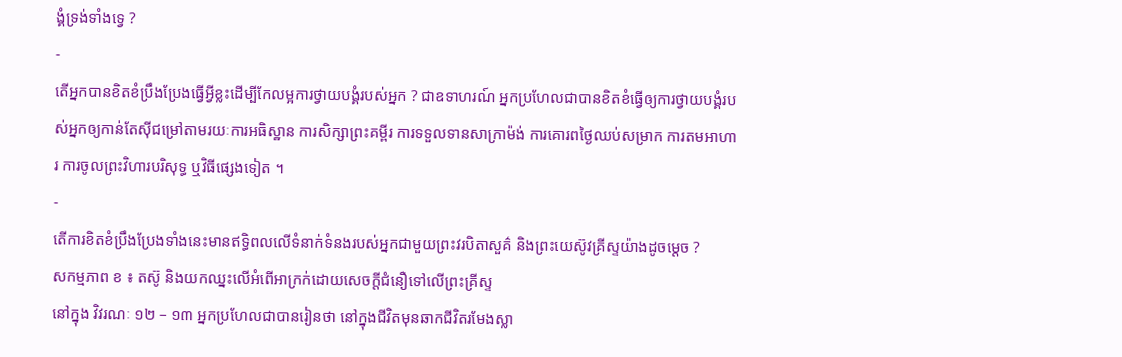ង្គំទ្រង់ទាំងទ្វេ ?
-
តើអ្នកបានខិតខំប្រឹងប្រែងធ្វើអ្វីខ្លះដើម្បីកែលម្អការថ្វាយបង្គំរបស់អ្នក ? ជាឧទាហរណ៍ អ្នកប្រហែលជាបានខិតខំធ្វើឲ្យការថ្វាយបង្គំរបស់អ្នកឲ្យកាន់តែស៊ីជម្រៅតាមរយៈការអធិស្ឋាន ការសិក្សាព្រះគម្ពីរ ការទទួលទានសាក្រាម៉ង់ ការគោរពថ្ងៃឈប់សម្រាក ការតមអាហារ ការចូលព្រះវិហារបរិសុទ្ធ ឬវិធីផ្សេងទៀត ។
-
តើការខិតខំប្រឹងប្រែងទាំងនេះមានឥទ្ធិពលលើទំនាក់ទំនងរបស់អ្នកជាមួយព្រះវរបិតាសួគ៌ និងព្រះយេស៊ូវគ្រីស្ទយ៉ាងដូចម្ដេច ?
សកម្មភាព ខ ៖ តស៊ូ និងយកឈ្នះលើអំពើអាក្រក់ដោយសេចក្ដីជំនឿទៅលើព្រះគ្រីស្ទ
នៅក្នុង វិវរណៈ ១២ – ១៣ អ្នកប្រហែលជាបានរៀនថា នៅក្នុងជីវិតមុនឆាកជីវិតរមែងស្លា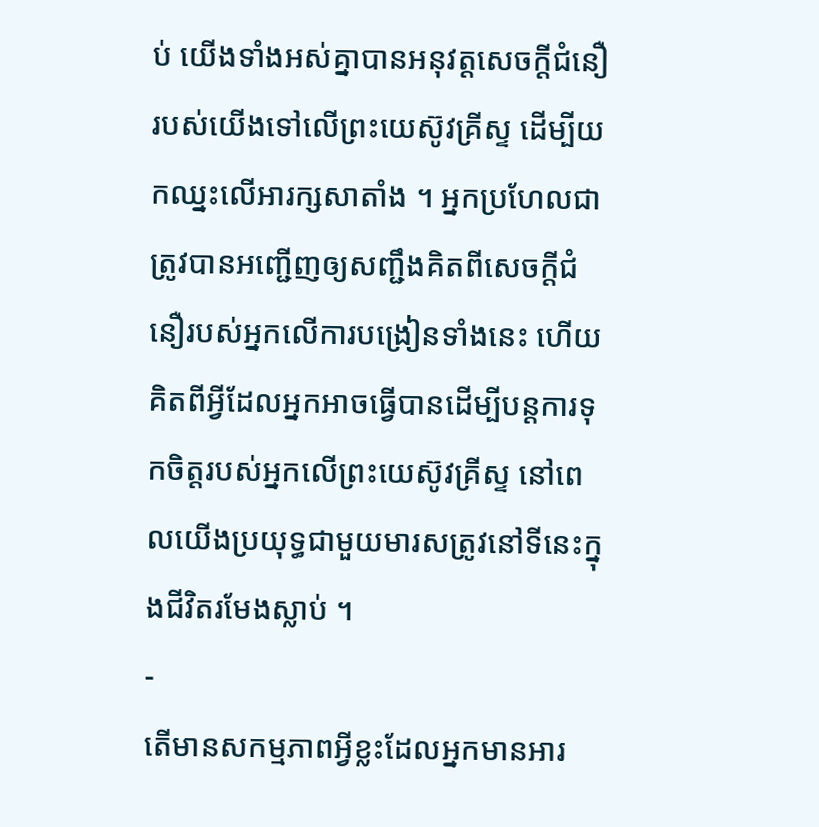ប់ យើងទាំងអស់គ្នាបានអនុវត្តសេចក្ដីជំនឿរបស់យើងទៅលើព្រះយេស៊ូវគ្រីស្ទ ដើម្បីយកឈ្នះលើអារក្សសាតាំង ។ អ្នកប្រហែលជាត្រូវបានអញ្ជើញឲ្យសញ្ជឹងគិតពីសេចក្ដីជំនឿរបស់អ្នកលើការបង្រៀនទាំងនេះ ហើយគិតពីអ្វីដែលអ្នកអាចធ្វើបានដើម្បីបន្តការទុកចិត្តរបស់អ្នកលើព្រះយេស៊ូវគ្រីស្ទ នៅពេលយើងប្រយុទ្ធជាមួយមារសត្រូវនៅទីនេះក្នុងជីវិតរមែងស្លាប់ ។
-
តើមានសកម្មភាពអ្វីខ្លះដែលអ្នកមានអារ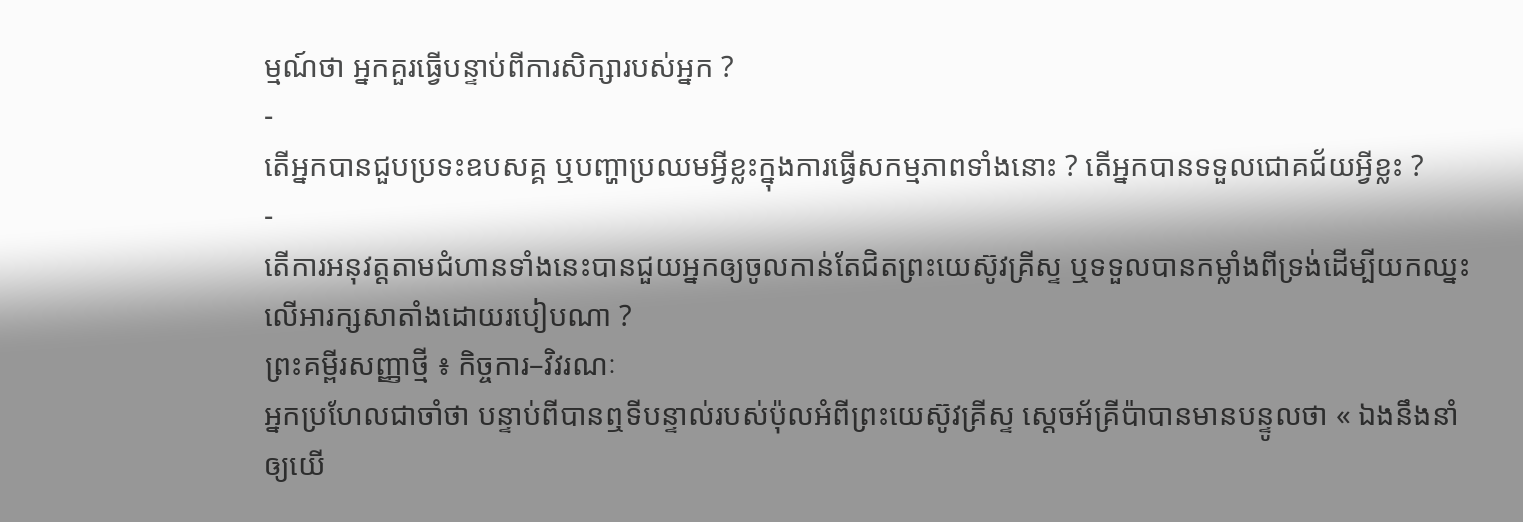ម្មណ៍ថា អ្នកគួរធ្វើបន្ទាប់ពីការសិក្សារបស់អ្នក ?
-
តើអ្នកបានជួបប្រទះឧបសគ្គ ឬបញ្ហាប្រឈមអ្វីខ្លះក្នុងការធ្វើសកម្មភាពទាំងនោះ ? តើអ្នកបានទទួលជោគជ័យអ្វីខ្លះ ?
-
តើការអនុវត្តតាមជំហានទាំងនេះបានជួយអ្នកឲ្យចូលកាន់តែជិតព្រះយេស៊ូវគ្រីស្ទ ឬទទួលបានកម្លាំងពីទ្រង់ដើម្បីយកឈ្នះលើអារក្សសាតាំងដោយរបៀបណា ?
ព្រះគម្ពីរសញ្ញាថ្មី ៖ កិច្ចការ–វិវរណៈ
អ្នកប្រហែលជាចាំថា បន្ទាប់ពីបានឮទីបន្ទាល់របស់ប៉ុលអំពីព្រះយេស៊ូវគ្រីស្ទ ស្តេចអ័គ្រីប៉ាបានមានបន្ទូលថា « ឯងនឹងនាំឲ្យយើ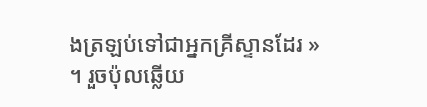ងត្រឡប់ទៅជាអ្នកគ្រីស្ទានដែរ » ។ រួចប៉ុលឆ្លើយ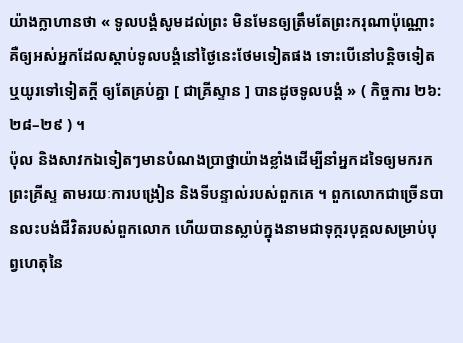យ៉ាងក្លាហានថា « ទូលបង្គំសូមដល់ព្រះ មិនមែនឲ្យត្រឹមតែព្រះករុណាប៉ុណ្ណោះ គឺឲ្យអស់អ្នកដែលស្តាប់ទូលបង្គំនៅថ្ងៃនេះថែមទៀតផង ទោះបើនៅបន្តិចទៀត ឬយូរទៅទៀតក្តី ឲ្យតែគ្រប់គ្នា [ ជាគ្រីស្ទាន ] បានដូចទូលបង្គំ » ( កិច្ចការ ២៦:២៨–២៩ ) ។
ប៉ុល និងសាវកឯទៀតៗមានបំណងប្រាថ្នាយ៉ាងខ្លាំងដើម្បីនាំអ្នកដទៃឲ្យមករកព្រះគ្រីស្ទ តាមរយៈការបង្រៀន និងទីបន្ទាល់របស់ពួកគេ ។ ពួកលោកជាច្រើនបានលះបង់ជីវិតរបស់ពួកលោក ហើយបានស្លាប់ក្នុងនាមជាទុក្ករបុគ្គលសម្រាប់បុព្វហេតុនៃ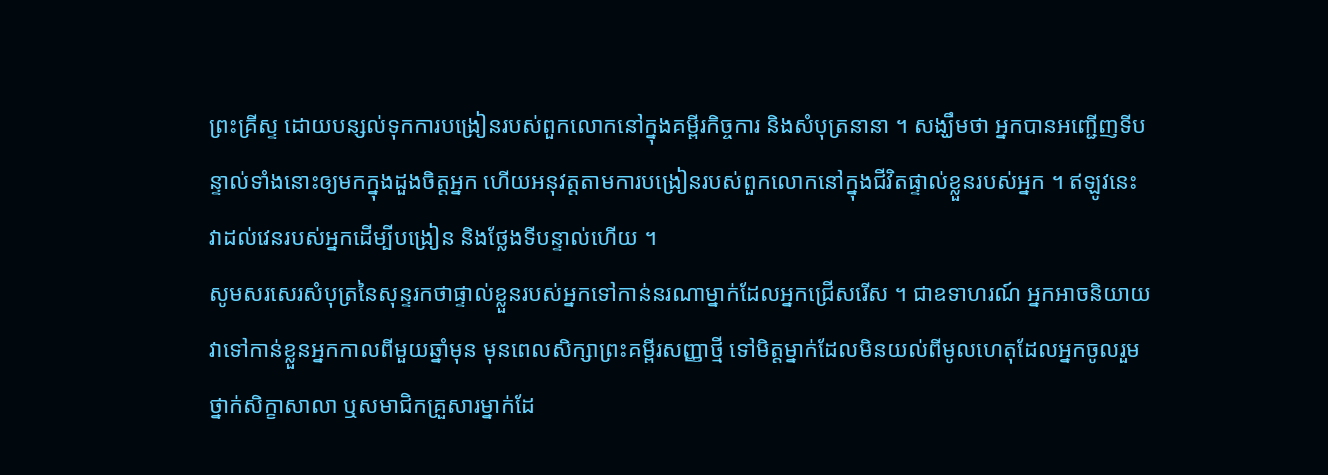ព្រះគ្រីស្ទ ដោយបន្សល់ទុកការបង្រៀនរបស់ពួកលោកនៅក្នុងគម្ពីរកិច្ចការ និងសំបុត្រនានា ។ សង្ឃឹមថា អ្នកបានអញ្ជើញទីបន្ទាល់ទាំងនោះឲ្យមកក្នុងដួងចិត្តអ្នក ហើយអនុវត្តតាមការបង្រៀនរបស់ពួកលោកនៅក្នុងជីវិតផ្ទាល់ខ្លួនរបស់អ្នក ។ ឥឡូវនេះ វាដល់វេនរបស់អ្នកដើម្បីបង្រៀន និងថ្លែងទីបន្ទាល់ហើយ ។
សូមសរសេរសំបុត្រនៃសុន្ទរកថាផ្ទាល់ខ្លួនរបស់អ្នកទៅកាន់នរណាម្នាក់ដែលអ្នកជ្រើសរើស ។ ជាឧទាហរណ៍ អ្នកអាចនិយាយវាទៅកាន់ខ្លួនអ្នកកាលពីមួយឆ្នាំមុន មុនពេលសិក្សាព្រះគម្ពីរសញ្ញាថ្មី ទៅមិត្តម្នាក់ដែលមិនយល់ពីមូលហេតុដែលអ្នកចូលរួមថ្នាក់សិក្ខាសាលា ឬសមាជិកគ្រួសារម្នាក់ដែ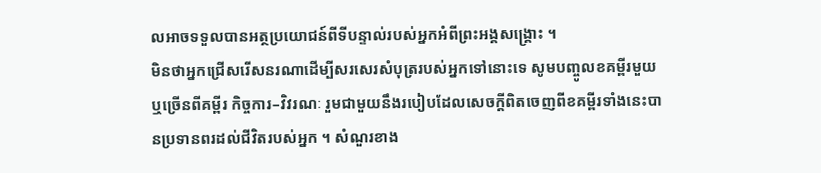លអាចទទួលបានអត្ថប្រយោជន៍ពីទីបន្ទាល់របស់អ្នកអំពីព្រះអង្គសង្គ្រោះ ។
មិនថាអ្នកជ្រើសរើសនរណាដើម្បីសរសេរសំបុត្ររបស់អ្នកទៅនោះទេ សូមបញ្ចូលខគម្ពីរមួយ ឬច្រើនពីគម្ពីរ កិច្ចការ–វិវរណៈ រួមជាមួយនឹងរបៀបដែលសេចក្ដីពិតចេញពីខគម្ពីរទាំងនេះបានប្រទានពរដល់ជីវិតរបស់អ្នក ។ សំណួរខាង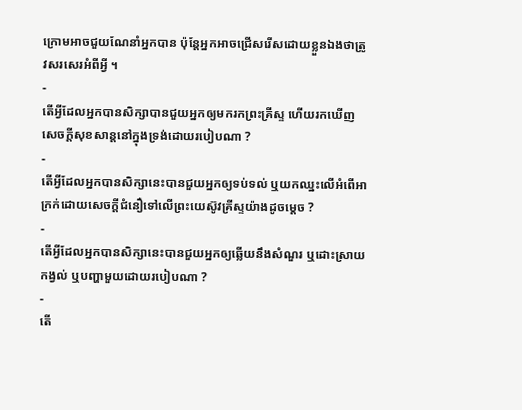ក្រោមអាចជួយណែនាំអ្នកបាន ប៉ុន្តែអ្នកអាចជ្រើសរើសដោយខ្លួនឯងថាត្រូវសរសេរអំពីអ្វី ។
-
តើអ្វីដែលអ្នកបានសិក្សាបានជួយអ្នកឲ្យមករកព្រះគ្រីស្ទ ហើយរកឃើញសេចក្ដីសុខសាន្តនៅក្នុងទ្រង់ដោយរបៀបណា ?
-
តើអ្វីដែលអ្នកបានសិក្សានេះបានជួយអ្នកឲ្យទប់ទល់ ឬយកឈ្នះលើអំពើអាក្រក់ដោយសេចក្ដីជំនឿទៅលើព្រះយេស៊ូវគ្រីស្ទយ៉ាងដូចម្ដេច ?
-
តើអ្វីដែលអ្នកបានសិក្សានេះបានជួយអ្នកឲ្យឆ្លើយនឹងសំណួរ ឬដោះស្រាយកង្វល់ ឬបញ្ហាមួយដោយរបៀបណា ?
-
តើ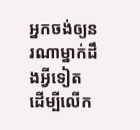អ្នកចង់ឲ្យនរណាម្នាក់ដឹងអ្វីទៀត ដើម្បីលើក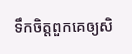ទឹកចិត្តពួកគេឲ្យសិ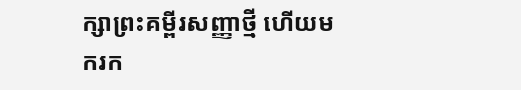ក្សាព្រះគម្ពីរសញ្ញាថ្មី ហើយមករក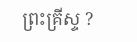ព្រះគ្រីស្ទ ?